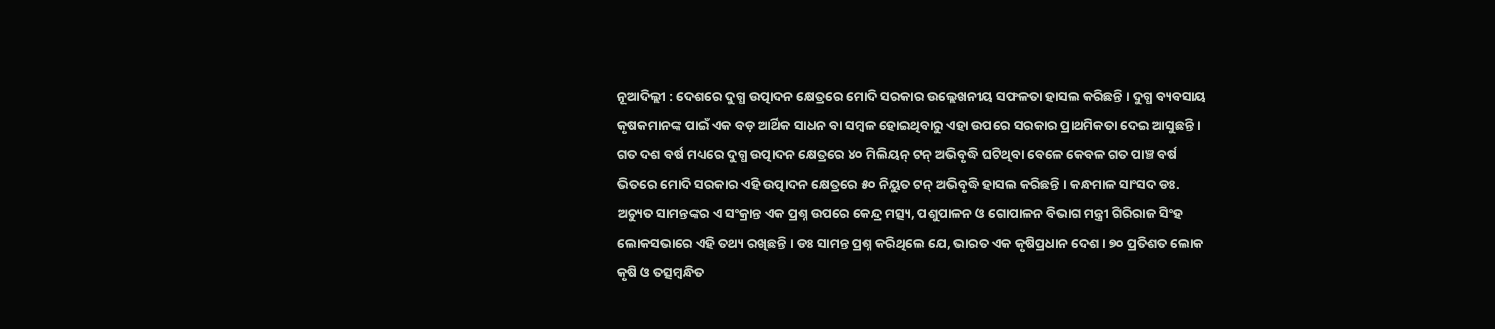ନୂଆଦିଲ୍ଲୀ : ଦେଶରେ ଦୁଗ୍ଧ ଉତ୍ପାଦନ କ୍ଷେତ୍ରରେ ମୋଦି ସରକାର ଉଲ୍ଲେଖନୀୟ ସଫଳତା ହାସଲ କରିଛନ୍ତି । ଦୁଗ୍ଧ ବ୍ୟବସାୟ କୃଷକମାନଙ୍କ ପାଇଁ ଏକ ବଡ଼ ଆର୍ଥିକ ସାଧନ ବା ସମ୍ବଳ ହୋଇଥିବାରୁ ଏହା ଉପରେ ସରକାର ପ୍ରାଥମିକତା ଦେଇ ଆସୁଛନ୍ତି । ଗତ ଦଶ ବର୍ଷ ମଧ୍ୟରେ ଦୁଗ୍ଧ ଉତ୍ପାଦନ କ୍ଷେତ୍ରରେ ୪୦ ମିଲିୟନ୍ ଟନ୍ ଅଭିବୃଦ୍ଧି ଘଟିଥିବା ବେଳେ କେବଳ ଗତ ପାଞ୍ଚ ବର୍ଷ ଭିତରେ ମୋଦି ସରକାର ଏହି ଉତ୍ପାଦନ କ୍ଷେତ୍ରରେ ୫୦ ନିୟୁତ ଟନ୍ ଅଭିବୃଦ୍ଧି ହାସଲ କରିଛନ୍ତି । କନ୍ଧମାଳ ସାଂସଦ ଡଃ. ଅଚ୍ୟୁତ ସାମନ୍ତଙ୍କର ଏ ସଂକ୍ରାନ୍ତ ଏକ ପ୍ରଶ୍ନ ଉପରେ କେନ୍ଦ୍ର ମତ୍ସ୍ୟ, ପଶୁପାଳନ ଓ ଗୋପାଳନ ବିଭାଗ ମନ୍ତ୍ରୀ ଗିରିରାଜ ସିଂହ ଲୋକସଭାରେ ଏହି ତଥ୍ୟ ରଖିଛନ୍ତି । ଡଃ ସାମନ୍ତ ପ୍ରଶ୍ନ କରିଥିଲେ ଯେ, ଭାରତ ଏକ କୃଷିପ୍ରଧାନ ଦେଶ । ୭୦ ପ୍ରତିଶତ ଲୋକ କୃଷି ଓ ତତ୍ସମ୍ବନ୍ଧିତ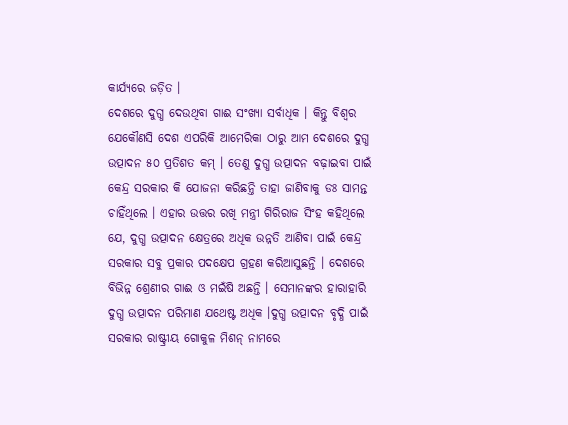କାର୍ଯ୍ୟରେ ଜଡ଼ିତ ।
ଦେଶରେ ଦୁଗ୍ଧ ଦେଉଥିବା ଗାଈ ସଂଖ୍ୟା ସର୍ବାଧିକ । କିନ୍ତୁ ବିଶ୍ୱର ଯେକୌଣସି ଦେଶ ଏପରିକି ଆମେରିକା ଠାରୁ ଆମ ଦେଶରେ ଦୁଗ୍ଧ ଉତ୍ପାଦନ ୫୦ ପ୍ରତିଶତ କମ୍ । ତେଣୁ ଦୁଗ୍ଧ ଉତ୍ପାଦନ ବଢ଼ାଇବା ପାଇଁ କେନ୍ଦ୍ର ସରକାର କି ଯୋଜନା କରିଛନ୍ତି ତାହା ଜାଣିବାକୁ ଡଃ ସାମନ୍ତ ଚାହିଁଥିଲେ । ଏହାର ଉତ୍ତର ରଖି ମନ୍ତ୍ରୀ ଗିରିରାଜ ସିଂହ କହିଥିଲେ ଯେ, ଦୁଗ୍ଧ ଉତ୍ପାଦନ କ୍ଷେତ୍ରରେ ଅଧିକ ଉନ୍ନତି ଆଣିବା ପାଇଁ କେନ୍ଦ୍ର ସରକାର ସବୁ ପ୍ରକାର ପଦକ୍ଷେପ ଗ୍ରହଣ କରିଆସୁଛନ୍ତି । ଦେଶରେ ବିଭିନ୍ନ ଶ୍ରେଣୀର ଗାଈ ଓ ମଇଁଷି ଅଛନ୍ତି । ସେମାନଙ୍କର ହାରାହାରି ଦୁଗ୍ଧ ଉତ୍ପାଦନ ପରିମାଣ ଯଥେଷ୍ଟ ଅଧିକ ।ଦୁଗ୍ଧ ଉତ୍ପାଦନ ବୃଦ୍ଧି ପାଇଁ ସରକାର ରାଷ୍ଟ୍ରୀୟ ଗୋକୁଳ ମିଶନ୍ ନାମରେ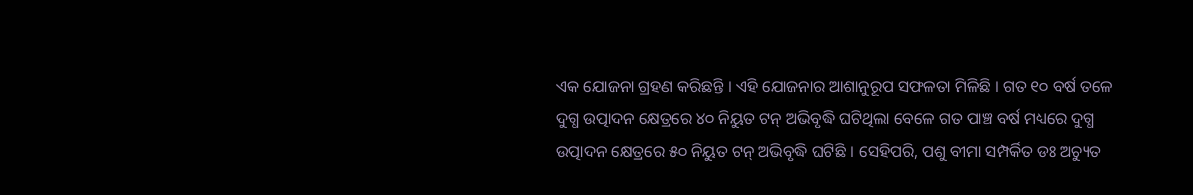ଏକ ଯୋଜନା ଗ୍ରହଣ କରିଛନ୍ତି । ଏହି ଯୋଜନାର ଆଶାନୁରୂପ ସଫଳତା ମିଳିଛି । ଗତ ୧୦ ବର୍ଷ ତଳେ ଦୁଗ୍ଧ ଉତ୍ପାଦନ କ୍ଷେତ୍ରରେ ୪୦ ନିୟୁତ ଟନ୍ ଅଭିବୃଦ୍ଧି ଘଟିଥିଲା ବେଳେ ଗତ ପାଞ୍ଚ ବର୍ଷ ମଧ୍ୟରେ ଦୁଗ୍ଧ ଉତ୍ପାଦନ କ୍ଷେତ୍ରରେ ୫୦ ନିୟୁତ ଟନ୍ ଅଭିବୃଦ୍ଧି ଘଟିଛି । ସେହିପରି, ପଶୁ ବୀମା ସମ୍ପର୍କିତ ଡଃ ଅଚ୍ୟୁତ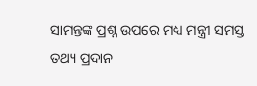ସାମନ୍ତଙ୍କ ପ୍ରଶ୍ନ ଉପରେ ମଧ୍ୟ ମନ୍ତ୍ରୀ ସମସ୍ତ ତଥ୍ୟ ପ୍ରଦାନ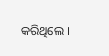କରିଥିଲେ ।